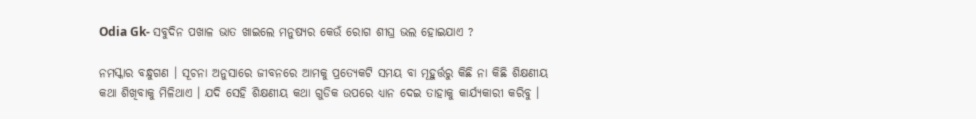Odia Gk- ସବୁଦିନ ପଖାଳ ଭାତ ଖାଇଲେ ମନୁଷ୍ୟର କେଉଁ ରୋଗ ଶୀଘ୍ର ଭଲ ହୋଇଯାଏ ?

ନମସ୍କାର ବନ୍ଧୁଗଣ । ସୂଚନା ଅନୁସାରେ ଜୀବନରେ ଆମକୁ ପ୍ରତ୍ଯେକଟି ସମୟ ବା ମୂହୁର୍ତ୍ତରୁ କିଛି ନା କିଛି ଶିକ୍ଷଣୀୟ କଥା ଶିଖିବାକୁ ମିଳିଥାଏ । ଯଦି ସେହି ଶିକ୍ଷଣୀୟ କଥା ଗୁଡିକ ଉପରେ ଧ୍ୟାନ ଦେଇ ତାହାକୁ କାର୍ଯ୍ୟକାରୀ କରିବୁ ।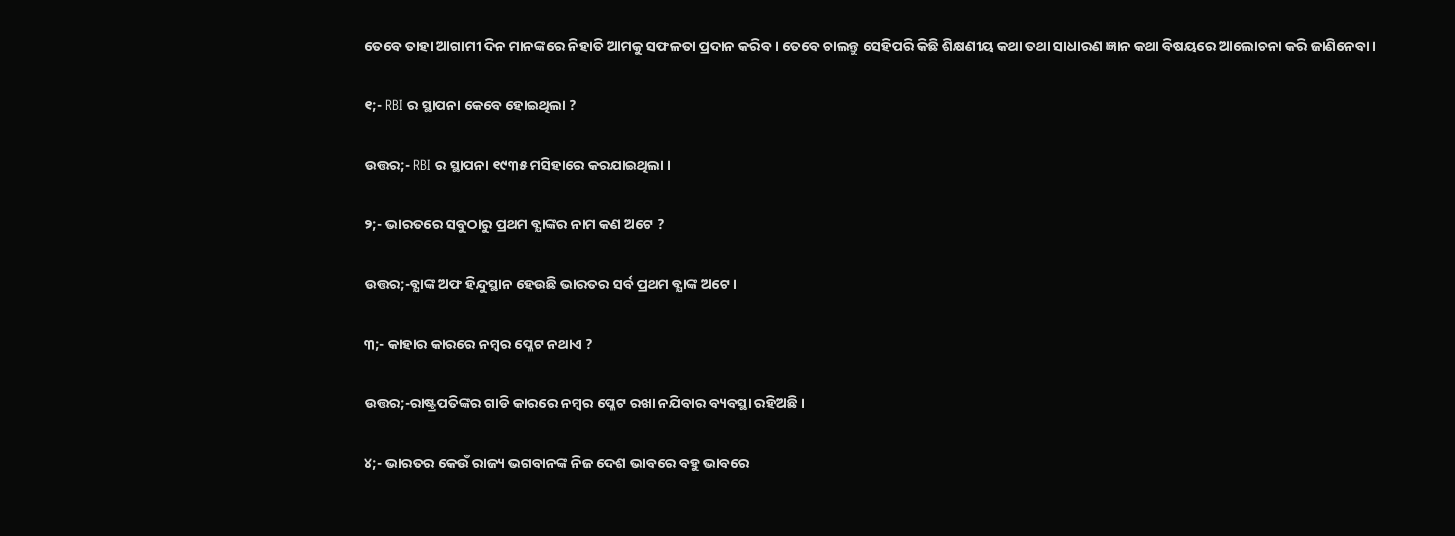ତେବେ ତାହା ଆଗାମୀ ଦିନ ମାନଙ୍କରେ ନିହାତି ଆମକୁ ସଫଳତା ପ୍ରଦାନ କରିବ । ତେବେ ଚାଲନ୍ତୁ ସେହିପରି କିଛି ଶିକ୍ଷଣୀୟ କଥା ତଥା ସାଧାରଣ ଜ୍ଞାନ କଥା ବିଷୟରେ ଆଲୋଚନା କରି ଜାଣିନେବା ।

୧;- RBI ର ସ୍ଥାପନା କେବେ ହୋଇଥିଲା ?

ଉତ୍ତର;- RBI ର ସ୍ଥାପନା ୧୯୩୫ ମସିହାରେ କରଯାଇଥିଲା ।

୨;- ଭାରତରେ ସବୁଠାରୁ ପ୍ରଥମ ବ୍ଯାଙ୍କର ନାମ କଣ ଅଟେ ?

ଉତ୍ତର;-ବ୍ଯାଙ୍କ ଅଫ ହିନ୍ଦୁସ୍ଥାନ ହେଉଛି ଭାରତର ସର୍ବ ପ୍ରଥମ ବ୍ଯାଙ୍କ ଅଟେ ।

୩;- କାହାର କାରରେ ନମ୍ବର ପ୍ଳେଟ ନଥାଏ ?

ଉତ୍ତର;-ରାଷ୍ଟ୍ରପତିଙ୍କର ଗାଡି କାରରେ ନମ୍ବର ପ୍ଳେଟ ରଖା ନଯିବାର ବ୍ୟବସ୍ଥା ରହିଅଛି ।

୪;- ଭାରତର କେଉଁ ରାଜ୍ୟ ଭଗବାନଙ୍କ ନିଜ ଦେଶ ଭାବରେ ବହୁ ଭାବରେ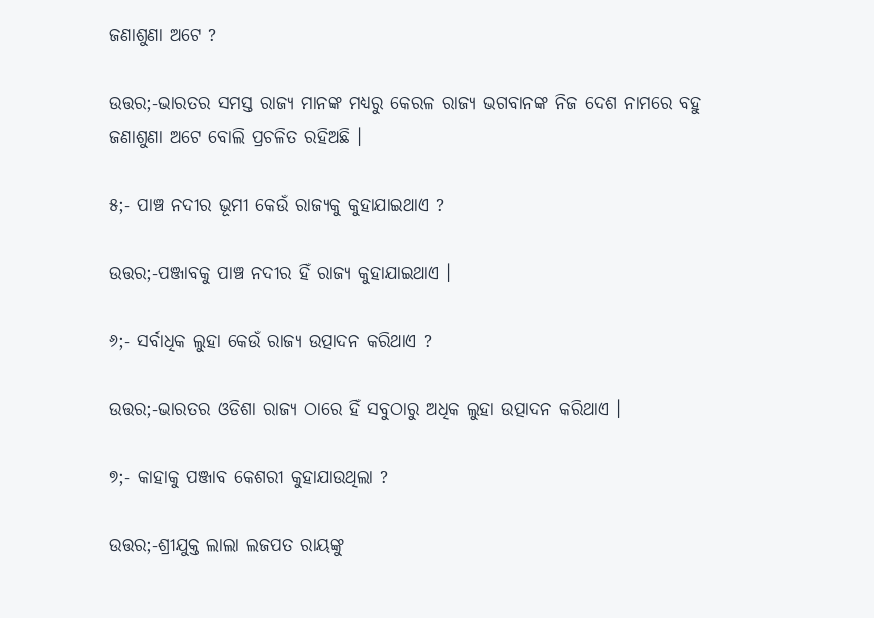ଜଣାଶୁଣା ଅଟେ ?

ଉତ୍ତର;-ଭାରତର ସମସ୍ତ ରାଜ୍ୟ ମାନଙ୍କ ମଧ୍ୟରୁ କେରଳ ରାଜ୍ୟ ଭଗବାନଙ୍କ ନିଜ ଦେଶ ନାମରେ ବହୁ ଜଣାଶୁଣା ଅଟେ ବୋଲି ପ୍ରଚଳିତ ରହିଅଛି ।

୫;- ପାଞ୍ଚ ନଦୀର ଭୂମୀ କେଉଁ ରାଜ୍ୟକୁ କୁହାଯାଇଥାଏ ?

ଉତ୍ତର;-ପଞ୍ଜାବକୁ ପାଞ୍ଚ ନଦୀର ହିଁ ରାଜ୍ୟ କୁହାଯାଇଥାଏ ।

୬;- ସର୍ବାଧିକ ଲୁହା କେଉଁ ରାଜ୍ୟ ଉତ୍ପାଦନ କରିଥାଏ ?

ଉତ୍ତର;-ଭାରତର ଓଡିଶା ରାଜ୍ୟ ଠାରେ ହିଁ ସବୁଠାରୁ ଅଧିକ ଲୁହା ଉତ୍ପାଦନ କରିଥାଏ ।

୭;- କାହାକୁ ପଞ୍ଜାବ କେଶରୀ କୁହାଯାଉଥିଲା ?

ଉତ୍ତର;-ଶ୍ରୀଯୁକ୍ତ ଲାଲା ଲଜପତ ରାୟଙ୍କୁ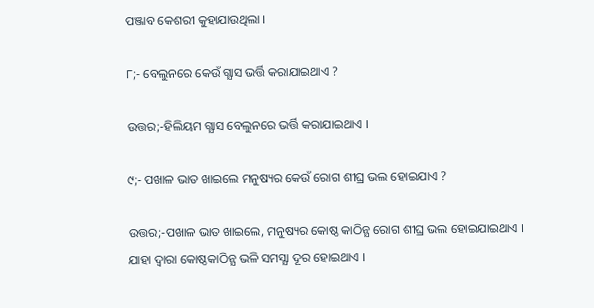ପଞ୍ଜାବ କେଶରୀ କୁହାଯାଉଥିଲା ।

୮;- ବେଲୁନରେ କେଉଁ ଗ୍ଯାସ ଭର୍ତ୍ତି କରାଯାଇଥାଏ ?

ଉତ୍ତର;-ହିଲିୟମ ଗ୍ଯାସ ବେଲୁନରେ ଭର୍ତ୍ତି କରାଯାଇଥାଏ ।

୯;- ପଖାଳ ଭାତ ଖାଇଲେ ମନୁଷ୍ୟର କେଉଁ ରୋଗ ଶୀଘ୍ର ଭଲ ହୋଇଯାଏ ?

ଉତ୍ତର;-ପଖାଳ ଭାତ ଖାଇଲେ, ମନୁଷ୍ୟର କୋଷ୍ଠ କାଠିନ୍ଯ ରୋଗ ଶୀଘ୍ର ଭଲ ହୋଇଯାଇଥାଏ । ଯାହା ଦ୍ଵାରା କୋଷ୍ଠକାଠିନ୍ଯ ଭଳି ସମସ୍ଯା ଦୂର ହୋଇଥାଏ ।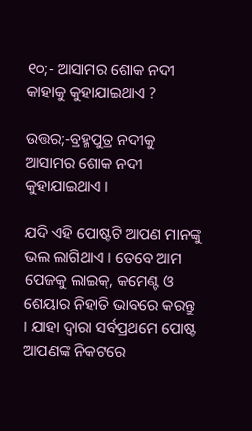୧୦;- ଆସାମର ଶୋକ ନଦୀ କାହାକୁ କୁହାଯାଇଥାଏ ?

ଉତ୍ତର;-ବ୍ରହ୍ମପୁତ୍ର ନଦୀକୁ ଆସାମର ଶୋକ ନଦୀ କୁହାଯାଇଥାଏ ।

ଯଦି ଏହି ପୋଷ୍ଟଟି ଆପଣ ମାନଙ୍କୁ ଭଲ ଲାଗିଥାଏ । ତେବେ ଆମ ପେଜକୁ ଲାଇକ୍, କମେଣ୍ଟ ଓ ଶେୟାର ନିହାତି ଭାବରେ କରନ୍ତୁ । ଯାହା ଦ୍ଵାରା ସର୍ବପ୍ରଥମେ ପୋଷ୍ଟ ଆପଣଙ୍କ ନିକଟରେ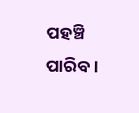ପହଞ୍ଚି ପାରିବ ।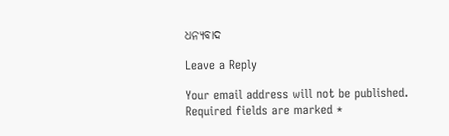ଧନ୍ୟବାଦ

Leave a Reply

Your email address will not be published. Required fields are marked *